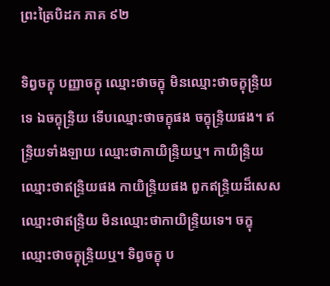ព្រះត្រៃបិដក ភាគ ៩២

ទិព្វចក្ខុ បញ្ញាចក្ខុ ឈ្មោះថាចក្ខុ មិនឈ្មោះថាចក្ខុន្ទ្រិយទេ ឯចក្ខុន្ទ្រិយ ទើបឈ្មោះថាចក្ខុផង ចក្ខុន្ទ្រិយផង។ ឥន្ទ្រិយទាំងឡាយ ឈ្មោះថាកាយិន្ទ្រិយឬ។ កាយិន្ទ្រិយ ឈ្មោះថាឥន្ទ្រិយផង កាយិន្ទ្រិយផង ពួកឥន្ទ្រិយដ៏សេស ឈ្មោះថាឥន្ទ្រិយ មិនឈ្មោះថាកាយិន្ទ្រិយទេ។ ចក្ខុ ឈ្មោះថាចក្ខុន្ទ្រិយឬ។ ទិព្វចក្ខុ ប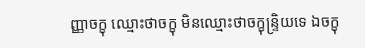ញ្ញាចក្ខុ ឈ្មោះថាចក្ខុ មិនឈ្មោះថាចក្ខុន្ទ្រិយទេ ឯចក្ខុ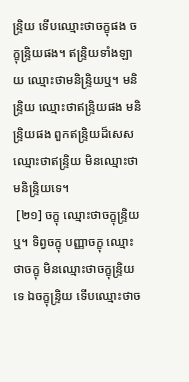ន្ទ្រិយ ទើបឈ្មោះថាចក្ខុផង ចក្ខុន្ទ្រិយផង។ ឥន្ទ្រិយទាំងឡាយ ឈ្មោះថាមនិន្ទ្រិយឬ។ មនិន្ទ្រិយ ឈ្មោះថាឥន្ទ្រិយផង មនិន្ទ្រិយផង ពួកឥន្ទ្រិយដ៏សេស ឈ្មោះថាឥន្ទ្រិយ មិនឈ្មោះថាមនិន្ទ្រិយទេ។
 [២១] ចក្ខុ ឈ្មោះថាចក្ខុន្ទ្រិយឬ។ ទិព្វចក្ខុ បញ្ញាចក្ខុ ឈ្មោះថាចក្ខុ មិនឈ្មោះថាចក្ខុន្ទ្រិយទេ ឯចក្ខុន្ទ្រិយ ទើបឈ្មោះថាច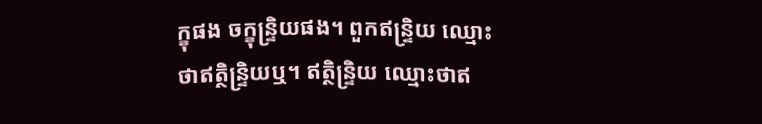ក្ខុផង ចក្ខុន្ទ្រិយផង។ ពួកឥន្ទ្រិយ ឈ្មោះថាឥត្ថិន្ទ្រិយឬ។ ឥត្ថិន្ទ្រិយ ឈ្មោះថាឥ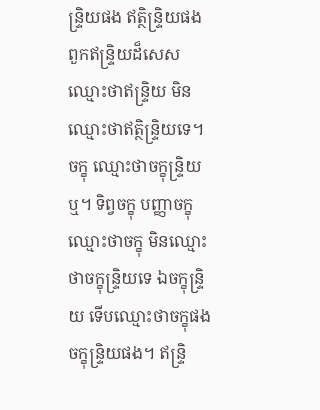ន្ទ្រិយផង ឥត្ថិន្ទ្រិយផង ពួកឥន្ទ្រិយដ៏សេស ឈ្មោះថាឥន្ទ្រិយ មិនឈ្មោះថាឥត្ថិន្ទ្រិយទេ។ ចក្ខុ ឈ្មោះថាចក្ខុន្ទ្រិយឬ។ ទិព្វចក្ខុ បញ្ញាចក្ខុ ឈ្មោះថាចក្ខុ មិនឈ្មោះថាចក្ខុន្ទ្រិយទេ ឯចក្ខុន្ទ្រិយ ទើបឈ្មោះថាចក្ខុផង ចក្ខុន្ទ្រិយផង។ ឥន្ទ្រិ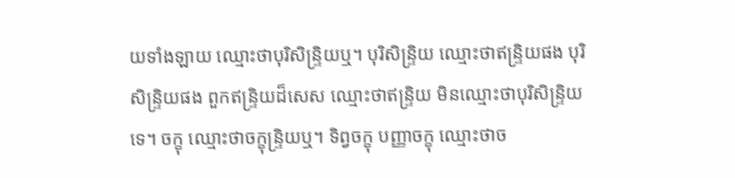យទាំងឡាយ ឈ្មោះថាបុរិសិន្ទ្រិយឬ។ បុរិសិន្ទ្រិយ ឈ្មោះថាឥន្ទ្រិយផង បុរិសិន្ទ្រិយផង ពួកឥន្ទ្រិយដ៏សេស ឈ្មោះថាឥន្ទ្រិយ មិនឈ្មោះថាបុរិសិន្ទ្រិយទេ។ ចក្ខុ ឈ្មោះថាចក្ខុន្ទ្រិយឬ។ ទិព្វចក្ខុ បញ្ញាចក្ខុ ឈ្មោះថាច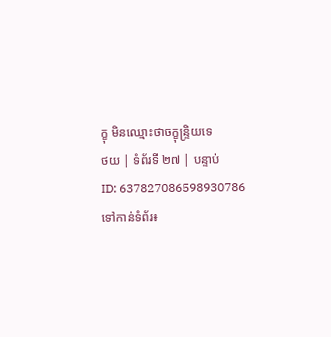ក្ខុ មិនឈ្មោះថាចក្ខុន្ទ្រិយទេ
ថយ | ទំព័រទី ២៧ | បន្ទាប់
ID: 637827086598930786
ទៅកាន់ទំព័រ៖